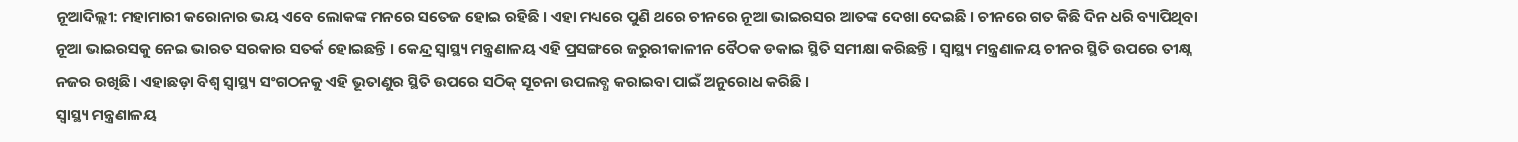ନୂଆଦିଲ୍ଲୀ: ମହାମାରୀ କରୋନାର ଭୟ ଏବେ ଲୋକଙ୍କ ମନରେ ସତେଜ ହୋଇ ରହିଛି । ଏହା ମଧ୍ୟରେ ପୁଣି ଥରେ ଚୀନରେ ନୂଆ ଭାଇରସର ଆତଙ୍କ ଦେଖା ଦେଇଛି । ଚୀନରେ ଗତ କିଛି ଦିନ ଧରି ବ୍ୟାପିଥିବା ନୂଆ ଭାଇରସକୁ ନେଇ ଭାରତ ସରକାର ସତର୍କ ହୋଇଛନ୍ତି । କେନ୍ଦ୍ର ସ୍ୱାସ୍ଥ୍ୟ ମନ୍ତ୍ରଣାଳୟ ଏହି ପ୍ରସଙ୍ଗରେ ଜରୁରୀକାଳୀନ ବୈଠକ ଡକାଇ ସ୍ଥିତି ସମୀକ୍ଷା କରିଛନ୍ତି । ସ୍ୱାସ୍ଥ୍ୟ ମନ୍ତ୍ରଣାଳୟ ଚୀନର ସ୍ଥିତି ଉପରେ ତୀକ୍ଷ୍ନ ନଜର ରଖିଛି । ଏହାଛଡ଼ା ବିଶ୍ୱ ସ୍ୱାସ୍ଥ୍ୟ ସଂଗଠନକୁ ଏହି ଭୂତାଣୁର ସ୍ଥିତି ଉପରେ ସଠିକ୍ ସୂଚନା ଉପଲବ୍ଧ କରାଇବା ପାଇଁ ଅନୁରୋଧ କରିଛି ।
ସ୍ୱାସ୍ଥ୍ୟ ମନ୍ତ୍ରଣାଳୟ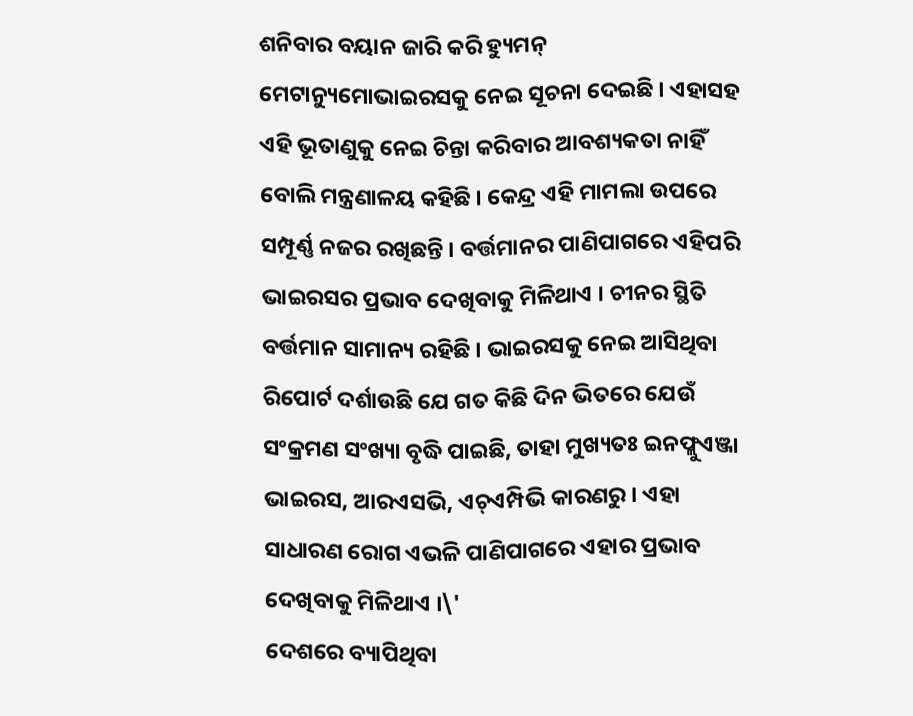ଶନିବାର ବୟାନ ଜାରି କରି ହ୍ୟୁମନ୍ ମେଟାନ୍ୟୁମୋଭାଇରସକୁ ନେଇ ସୂଚନା ଦେଇଛି । ଏହାସହ ଏହି ଭୂତାଣୁକୁ ନେଇ ଚିନ୍ତା କରିବାର ଆବଶ୍ୟକତା ନାହିଁ ବୋଲି ମନ୍ତ୍ରଣାଳୟ କହିଛି । କେନ୍ଦ୍ର ଏହି ମାମଲା ଉପରେ ସମ୍ପୂର୍ଣ୍ଣ ନଜର ରଖିଛନ୍ତି । ବର୍ତ୍ତମାନର ପାଣିପାଗରେ ଏହିପରି ଭାଇରସର ପ୍ରଭାବ ଦେଖିବାକୁ ମିଳିଥାଏ । ଚୀନର ସ୍ଥିତି ବର୍ତ୍ତମାନ ସାମାନ୍ୟ ରହିଛି । ଭାଇରସକୁ ନେଇ ଆସିଥିବା ରିପୋର୍ଟ ଦର୍ଶାଉଛି ଯେ ଗତ କିଛି ଦିନ ଭିତରେ ଯେଉଁ ସଂକ୍ରମଣ ସଂଖ୍ୟା ବୃଦ୍ଧି ପାଇଛି, ତାହା ମୁଖ୍ୟତଃ ଇନଫ୍ଲୁଏଞ୍ଜା ଭାଇରସ, ଆରଏସଭି, ଏଚ୍ଏମ୍ପିଭି କାରଣରୁ । ଏହା ସାଧାରଣ ରୋଗ ଏଭଳି ପାଣିପାଗରେ ଏହାର ପ୍ରଭାବ ଦେଖିବାକୁ ମିଳିଥାଏ ।\'
ଦେଶରେ ବ୍ୟାପିଥିବା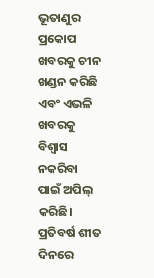ଭୂତାଣୁର ପ୍ରକୋପ ଖବରକୁ ଚୀନ ଖଣ୍ଡନ କରିଛି ଏବଂ ଏଭଳି ଖବରକୁ ବିଶ୍ୱାସ ନକରିବା ପାଇଁ ଅପିଲ୍ କରିଛି। ପ୍ରତିବର୍ଷ ଶୀତ ଦିନରେ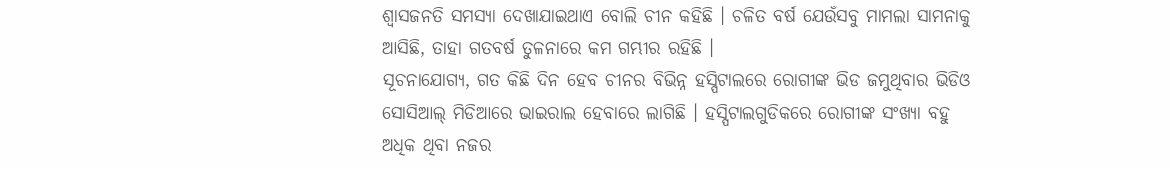ଶ୍ୱାସଜନତି ସମସ୍ୟା ଦେଖାଯାଇଥାଏ ବୋଲି ଚୀନ କହିଛି । ଚଳିତ ବର୍ଷ ଯେଉଁସବୁ ମାମଲା ସାମନାକୁ ଆସିଛି, ତାହା ଗତବର୍ଷ ତୁଳନାରେ କମ ଗମ୍ଭୀର ରହିଛି ।
ସୂଚନାଯୋଗ୍ୟ, ଗତ କିଛି ଦିନ ହେବ ଚୀନର ବିଭିନ୍ନ ହସ୍ପିଟାଲରେ ରୋଗୀଙ୍କ ଭିଡ ଜମୁଥିବାର ଭିଡିଓ ସୋସିଆଲ୍ ମିଡିଆରେ ଭାଇରାଲ ହେବାରେ ଲାଗିଛି । ହସ୍ପିଟାଲଗୁଡିକରେ ରୋଗୀଙ୍କ ସଂଖ୍ୟା ବହୁ ଅଧିକ ଥିବା ନଜର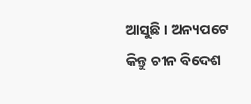ଆସୁଛି । ଅନ୍ୟପଟେ କିନ୍ତୁ ଚୀନ ବିଦେଶ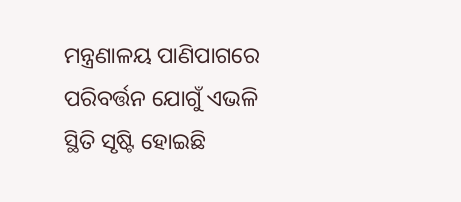ମନ୍ତ୍ରଣାଳୟ ପାଣିପାଗରେ ପରିବର୍ତ୍ତନ ଯୋଗୁଁ ଏଭଳି ସ୍ଥିତି ସୃଷ୍ଟି ହୋଇଛି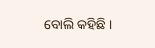ବୋଲି କହିଛି ।